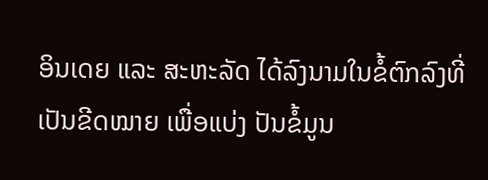ອິນເດຍ ແລະ ສະຫະລັດ ໄດ້ລົງນາມໃນຂໍ້ຕົກລົງທີ່ເປັນຂີດໝາຍ ເພື່ອແບ່ງ ປັນຂໍ້ມູນ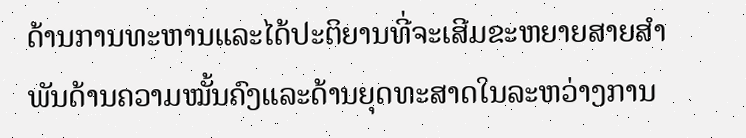ດ້ານການທະຫານແລະໄດ້ປະຕິຍານທີ່ຈະເສີມຂະຫຍາຍສາຍສຳພັນດ້ານຄວາມໝັ້ນຄົງແລະດ້ານຍຸດທະສາດໃນລະຫວ່າງການ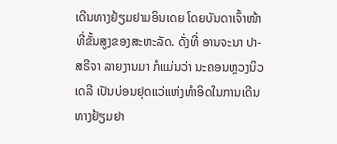ເດີນທາງຢ້ຽມຢາມອິນເດຍ ໂດຍບັນດາເຈົ້າໜ້າທີ່ຂັ້ນສູງຂອງສະຫະລັດ. ດັ່ງທີ່ ອານຈະນາ ປາ-ສຣີຈາ ລາຍງານມາ ກໍແມ່ນວ່າ ນະຄອນຫຼວງນິວເດລີ ເປັນບ່ອນຢຸດແວ່ແຫ່ງທຳອິດໃນການເດີນທາງຢ້ຽມຢາ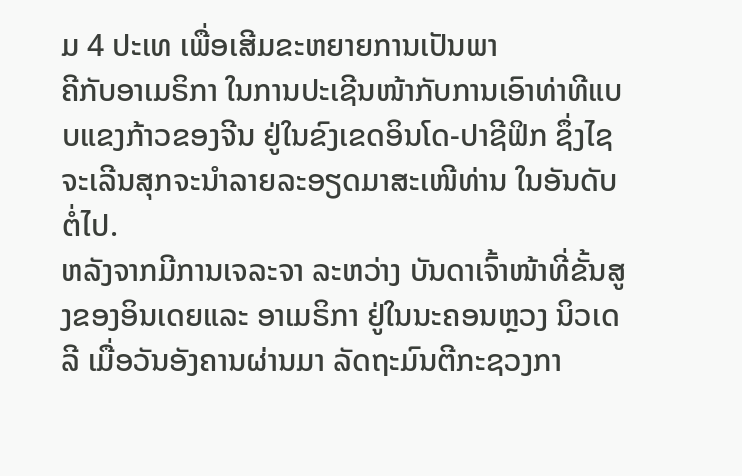ມ 4 ປະເທ ເພື່ອເສີມຂະຫຍາຍການເປັນພາ
ຄີກັບອາເມຣິກາ ໃນການປະເຊີນໜ້າກັບການເອົາທ່າທີແບບແຂງກ້າວຂອງຈີນ ຢູ່ໃນຂົງເຂດອິນໂດ-ປາຊີຟິກ ຊຶ່ງໄຊຈະເລີນສຸກຈະນຳລາຍລະອຽດມາສະເໜີທ່ານ ໃນອັນດັບຕໍ່ໄປ.
ຫລັງຈາກມີການເຈລະຈາ ລະຫວ່າງ ບັນດາເຈົ້າໜ້າທີ່ຂັ້ນສູງຂອງອິນເດຍແລະ ອາເມຣິກາ ຢູ່ໃນນະຄອນຫຼວງ ນິວເດລີ ເມື່ອວັນອັງຄານຜ່ານມາ ລັດຖະມົນຕີກະຊວງກາ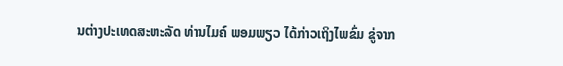ນຕ່າງປະເທດສະຫະລັດ ທ່ານໄມຄ໌ ພອມພຽວ ໄດ້ກ່າວເຖິງໄພຂົ່ມ ຂູ່ຈາກ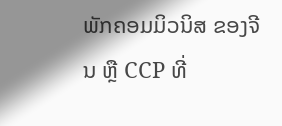ພັກຄອມມິວນິສ ຂອງຈີນ ຫຼື CCP ທີ່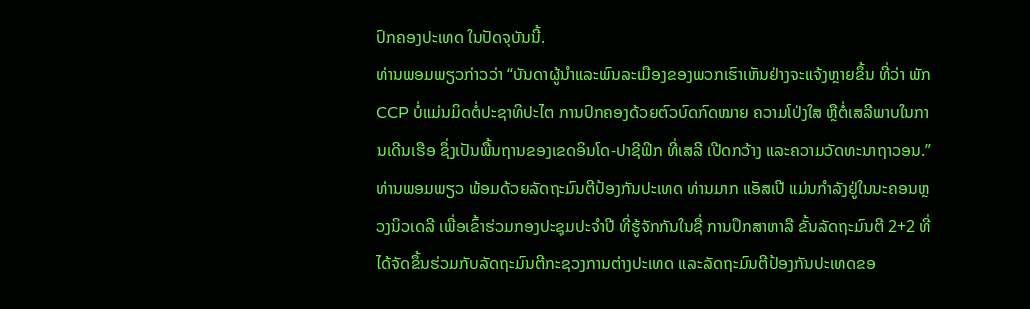ປົກຄອງປະເທດ ໃນປັດຈຸບັນນີ້.
ທ່ານພອມພຽວກ່າວວ່າ “ບັນດາຜູ້ນຳແລະພົນລະເມືອງຂອງພວກເຮົາເຫັນຢ່າງຈະແຈ້ງຫຼາຍຂຶ້ນ ທີ່ວ່າ ພັກ CCP ບໍ່ແມ່ນມິດຕໍ່ປະຊາທິປະໄຕ ການປົກຄອງດ້ວຍຕົວບົດກົດໝາຍ ຄວາມໂປ່ງໃສ ຫຼືຕໍ່ເສລີພາບໃນການເດີນເຮືອ ຊຶ່ງເປັນພື້ນຖານຂອງເຂດອິນໂດ-ປາຊີຟິກ ທີ່ເສລີ ເປີດກວ້າງ ແລະຄວາມວັດທະນາຖາວອນ.”
ທ່ານພອມພຽວ ພ້ອມດ້ວຍລັດຖະມົນຕີປ້ອງກັນປະເທດ ທ່ານມາກ ແອັສເປີ ແມ່ນກຳລັງຢູ່ໃນນະຄອນຫຼວງນິວເດລີ ເພື່ອເຂົ້າຮ່ວມກອງປະຊຸມປະຈຳປີ ທີ່ຮູ້ຈັກກັນໃນຊື່ ການປຶກສາຫາລື ຂັ້ນລັດຖະມົນຕີ 2+2 ທີ່ໄດ້ຈັດຂຶ້ນຮ່ວມກັບລັດຖະມົນຕີກະຊວງການຕ່າງປະເທດ ແລະລັດຖະມົນຕີປ້ອງກັນປະເທດຂອ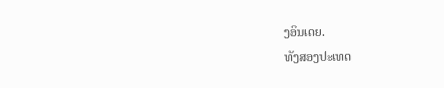ງອິນເດຍ.
ທັງສອງປະເທດ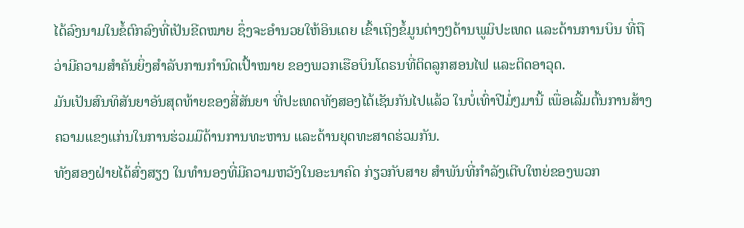ໄດ້ລົງນາມໃນຂໍ້ຕົກລົງທີ່ເປັນຂີດໝາຍ ຊຶ່ງຈະອຳນວຍໃຫ້ອິນເດຍ ເຂົ້າເຖິງຂໍ້ມູນຕ່າງໆດ້ານພູມິປະເທດ ແລະດ້ານການບິນ ທີ່ຖືວ່າມີຄວາມສຳຄັນຍິ່ງສຳລັບການກຳນົດເປົ້າໝາຍ ຂອງພວກເຮືອບິນໂດຣນທີ່ຕິດລູກສອນໄຟ ແລະຕິດອາວຸດ.
ມັນເປັນສົນທິສັນຍາອັນສຸດທ້າຍຂອງສີ່ສັນຍາ ທີ່ປະເທດທັງສອງໄດ້ເຊັນກັນໄປແລ້ວ ໃນບໍ່ເທົ່າປີມໍ່ໆມານີ້ ເພື່ອເລີ້ມຕົ້ນການສ້າງຄວາມແຂງແກ່ນໃນການຮ່ວມມືດ້ານການທະຫານ ແລະດ້ານຍຸດທະສາດຮ່ວມກັນ.
ທັງສອງຝ່າຍໄດ້ສົ່ງສຽງ ໃນທຳນອງທີ່ມີຄວາມຫວັງໃນອະນາຄົດ ກ່ຽວກັບສາຍ ສຳພັນທີ່ກຳລັງເຕີບໃຫຍ່ຂອງພວກ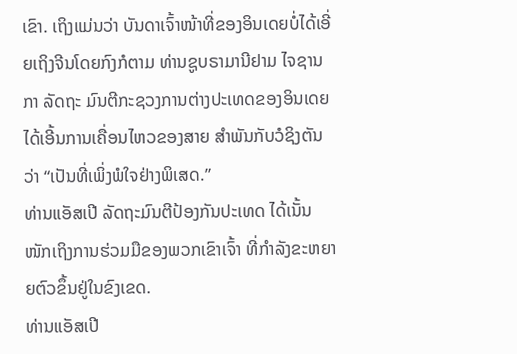ເຂົາ. ເຖິງແມ່ນວ່າ ບັນດາເຈົ້າໜ້າທີ່ຂອງອິນເດຍບໍ່ໄດ້ເອີ່ຍເຖິງຈີນໂດຍກົງກໍຕາມ ທ່ານຊູບຣາມານີຢາມ ໄຈຊານກາ ລັດຖະ ມົນຕີກະຊວງການຕ່າງປະເທດຂອງອິນເດຍ ໄດ້ເອີ້ນການເຄື່ອນໄຫວຂອງສາຍ ສຳພັນກັບວໍຊິງຕັນ ວ່າ “ເປັນທີ່ເພິ່ງພໍໃຈຢ່າງພິເສດ.”
ທ່ານແອັສເປີ ລັດຖະມົນຕີປ້ອງກັນປະເທດ ໄດ້ເນັ້ນໜັກເຖິງການຮ່ວມມືຂອງພວກເຂົາເຈົ້າ ທີ່ກຳລັງຂະຫຍາຍຕົວຂຶ້ນຢູ່ໃນຂົງເຂດ.
ທ່ານແອັສເປີ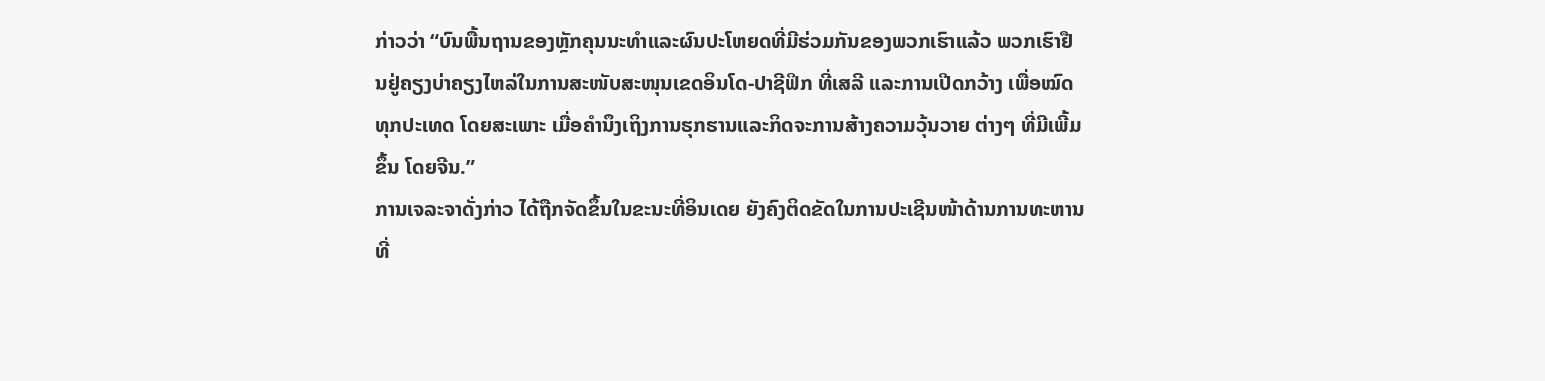ກ່າວວ່າ “ບົນພື້ນຖານຂອງຫຼັກຄຸນນະທຳແລະຜົນປະໂຫຍດທີ່ມີຮ່ວມກັນຂອງພວກເຮົາແລ້ວ ພວກເຮົາຢືນຢູ່ຄຽງບ່າຄຽງໄຫລ່ໃນການສະໜັບສະໜຸນເຂດອິນໂດ-ປາຊີຟິກ ທີ່ເສລີ ແລະການເປີດກວ້າງ ເພື່ອໝົດທຸກປະເທດ ໂດຍສະເພາະ ເມື່ອຄຳນຶງເຖິງການຮຸກຮານແລະກິດຈະການສ້າງຄວາມວຸ້ນວາຍ ຕ່າງໆ ທີ່ມີເພີ້ມຂຶ້ນ ໂດຍຈີນ.”
ການເຈລະຈາດັ່ງກ່າວ ໄດ້ຖືກຈັດຂຶ້ນໃນຂະນະທີ່ອິນເດຍ ຍັງຄົງຕິດຂັດໃນການປະເຊີນໜ້າດ້ານການທະຫານທີ່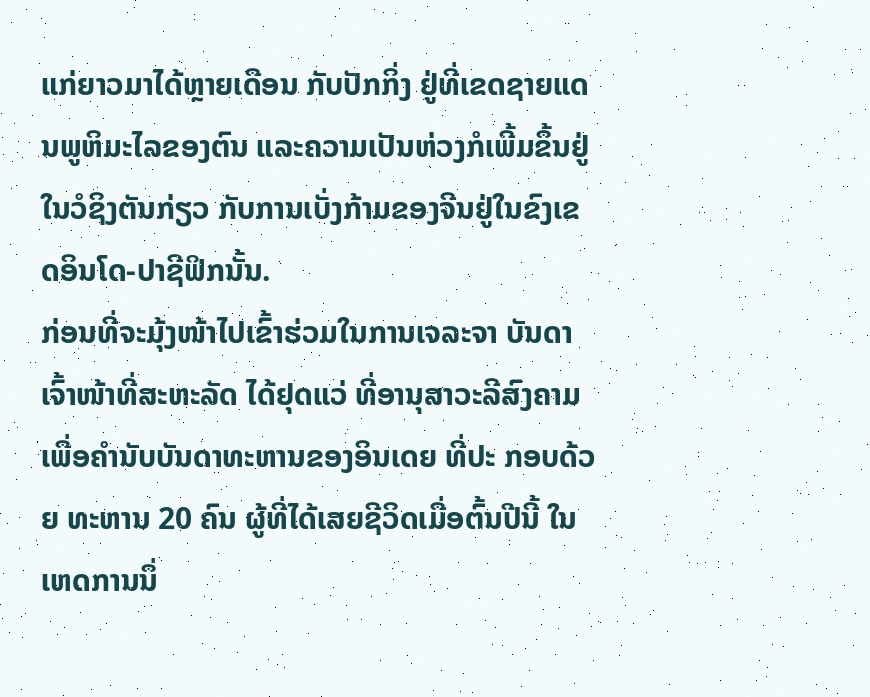ແກ່ຍາວມາໄດ້ຫຼາຍເດືອນ ກັບປັກກິ່ງ ຢູ່ທີ່ເຂດຊາຍແດນພູຫິມະໄລຂອງຕົນ ແລະຄວາມເປັນຫ່ວງກໍເພີ້ມຂຶ້ນຢູ່ໃນວໍຊິງຕັນກ່ຽວ ກັບການເບັ່ງກ້າມຂອງຈີນຢູ່ໃນຂົງເຂດອິນໂດ-ປາຊີຟິກນັ້ນ.
ກ່ອນທີ່ຈະມຸ້ງໜ້າໄປເຂົ້າຮ່ວມໃນການເຈລະຈາ ບັນດາເຈົ້າໜ້າທີ່ສະຫະລັດ ໄດ້ຢຸດແວ່ ທີ່ອານຸສາວະລີສົງຄາມ ເພື່ອຄຳນັບບັນດາທະຫານຂອງອິນເດຍ ທີ່ປະ ກອບດ້ວຍ ທະຫານ 20 ຄົນ ຜູ້ທີ່ໄດ້ເສຍຊີວິດເມື່ອຕົ້ນປີນີ້ ໃນເຫດການນຶ່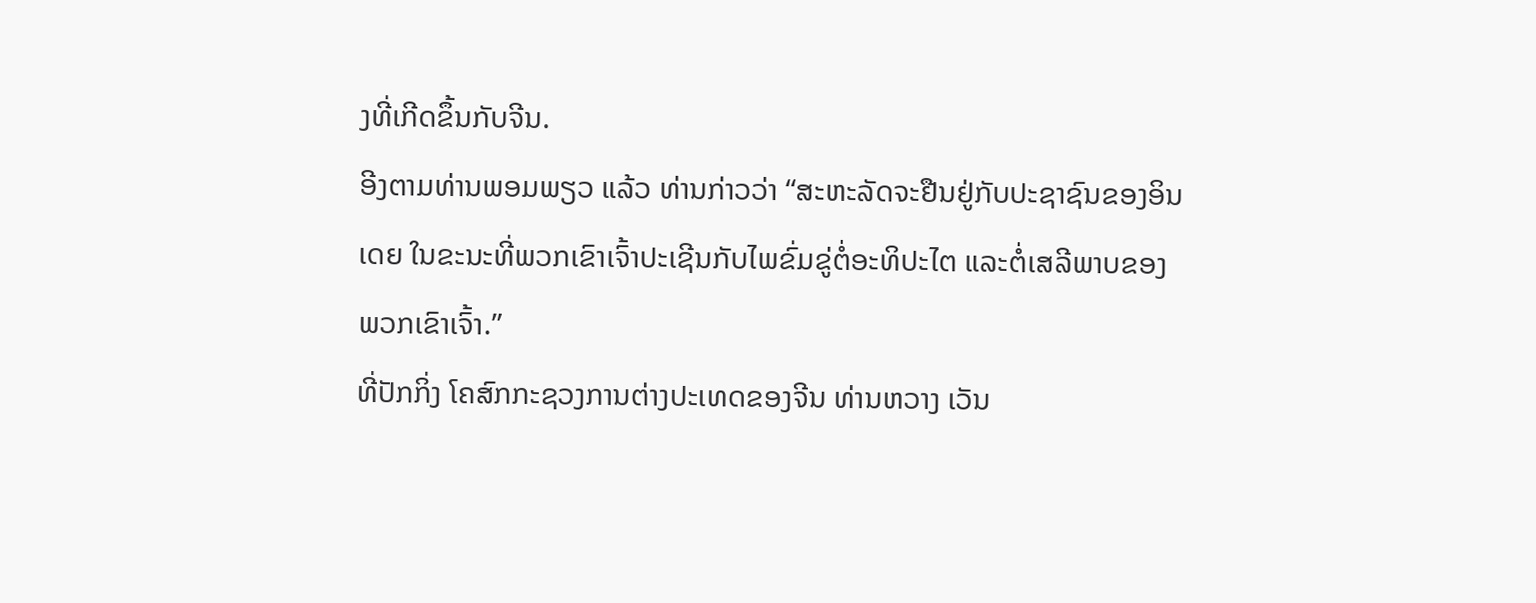ງທີ່ເກີດຂຶ້ນກັບຈີນ.
ອີງຕາມທ່ານພອມພຽວ ແລ້ວ ທ່ານກ່າວວ່າ “ສະຫະລັດຈະຢືນຢູ່ກັບປະຊາຊົນຂອງອິນເດຍ ໃນຂະນະທີ່ພວກເຂົາເຈົ້າປະເຊີນກັບໄພຂົ່ມຂູ່ຕໍ່ອະທິປະໄຕ ແລະຕໍ່ເສລີພາບຂອງພວກເຂົາເຈົ້າ.”
ທີ່ປັກກິ່ງ ໂຄສົກກະຊວງການຕ່າງປະເທດຂອງຈີນ ທ່ານຫວາງ ເວັນ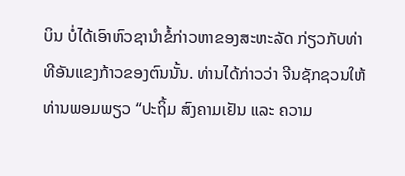ບິນ ບໍ່ໄດ້ເອົາຫົວຊານຳຂໍ້ກ່າວຫາຂອງສະຫະລັດ ກ່ຽວກັບທ່າທີອັນແຂງກ້າວຂອງຕົນນັ້ນ. ທ່ານໄດ້ກ່າວວ່າ ຈີນຊັກຊວນໃຫ້ ທ່ານພອມພຽວ “ປະຖິ້ມ ສົງຄາມເຢັນ ແລະ ຄວາມ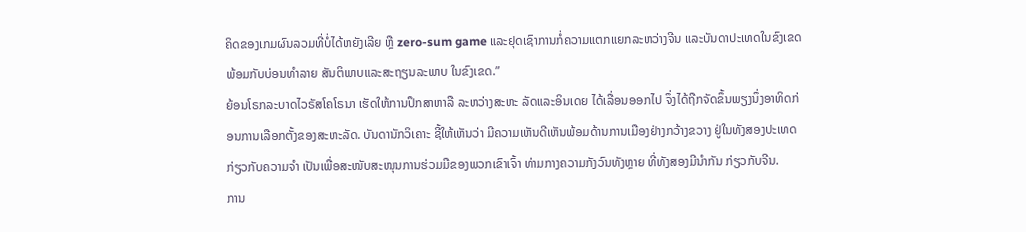ຄິດຂອງເກມຜົນລວມທີ່ບໍ່ໄດ້ຫຍັງເລີຍ ຫຼື zero-sum game ແລະຢຸດເຊົາການກໍ່ຄວາມແຕກແຍກລະຫວ່າງຈີນ ແລະບັນດາປະເທດໃນຂົງເຂດ ພ້ອມກັບບ່ອນທຳລາຍ ສັນຕິພາບແລະສະຖຽນລະພາບ ໃນຂົງເຂດ.”
ຍ້ອນໂຣກລະບາດໄວຣັສໂຄໂຣນາ ເຮັດໃຫ້ການປຶກສາຫາລື ລະຫວ່າງສະຫະ ລັດແລະອິນເດຍ ໄດ້ເລື່ອນອອກໄປ ຈຶ່ງໄດ້ຖືກຈັດຂຶ້ນພຽງນຶ່ງອາທິດກ່ອນການເລືອກຕັ້ງຂອງສະຫະລັດ. ບັນດານັກວິເຄາະ ຊີ້ໃຫ້ເຫັນວ່າ ມີຄວາມເຫັນດີເຫັນພ້ອມດ້ານການເມືອງຢ່າງກວ້າງຂວາງ ຢູ່ໃນທັງສອງປະເທດ ກ່ຽວກັບຄວາມຈຳ ເປັນເພື່ອສະໜັບສະໜຸນການຮ່ວມມືຂອງພວກເຂົາເຈົ້າ ທ່າມກາງຄວາມກັງວົນທັງຫຼາຍ ທີ່ທັງສອງມີນຳກັນ ກ່ຽວກັບຈີນ.
ການ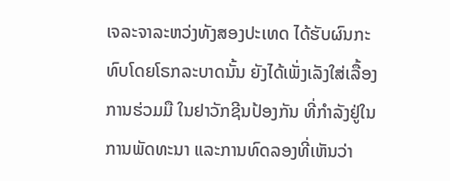ເຈລະຈາລະຫວ່ງທັງສອງປະເທດ ໄດ້ຮັບຜົນກະທົບໂດຍໂຣກລະບາດນັ້ນ ຍັງໄດ້ເພັ່ງເລັງໃສ່ເລື້ອງການຮ່ວມມື ໃນຢາວັກຊີນປ້ອງກັນ ທີ່ກຳລັງຢູ່ໃນການພັດທະນາ ແລະການທົດລອງທີ່ເຫັນວ່າ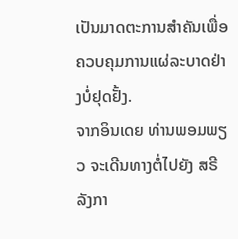ເປັນມາດຕະການສຳຄັນເພື່ອຄວບຄຸມການແຜ່ລະບາດຢ່າງບໍ່ຢຸດຢັ້ງ.
ຈາກອິນເດຍ ທ່ານພອມພຽວ ຈະເດີນທາງຕໍ່ໄປຍັງ ສຣີລັງກາ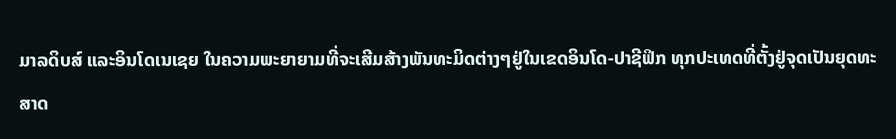ມາລດິບສ໌ ແລະອິນໂດເນເຊຍ ໃນຄວາມພະຍາຍາມທີ່ຈະເສີມສ້າງພັນທະມິດຕ່າງໆຢູ່ໃນເຂດອິນໂດ-ປາຊີຟິກ ທຸກປະເທດທີ່ຕັ້ງຢູ່ຈຸດເປັນຍຸດທະສາດ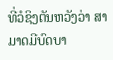ທີ່ວໍຊິງຕັນຫວັງວ່າ ສາມາດມີບົດບາ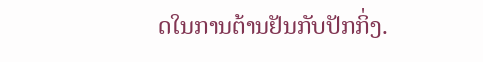ດໃນການຕ້ານຢັນກັບປັກກິ່ງ.